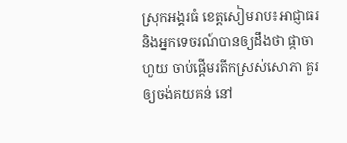ស្រុកអង្គរធំ ខេត្តសៀមរាប៖អាជ្ញាធរនិងអ្នកទេចរណ៍បានឲ្យដឹងថា ផ្កាចាហួយ ចាប់ផ្តើមរតីកស្រស់សោភា គួរឲ្យចង់គយគន់ នៅ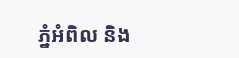ភ្នំអំពិល និង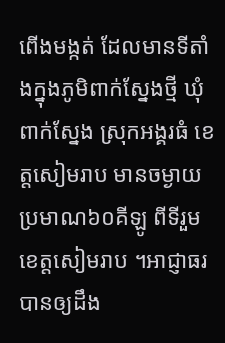ពើងមង្កត់ ដែលមានទីតាំងក្នុងភូមិពាក់ស្នែងថ្មី ឃុំពាក់ស្នែង ស្រុកអង្គរធំ ខេត្តសៀមរាប មានចម្ងាយ ប្រមាណ៦០គីឡូ ពីទីរួមខេត្តសៀមរាប ។អាជ្ញាធរបានឲ្យដឹង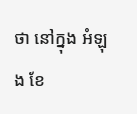ថា នៅក្នុង អំឡុង ខែ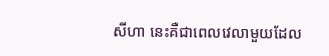សីហា នេះគឺជាពេលវេលាមួយដែល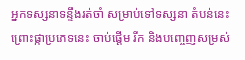អ្នកទស្សនាទន្ទឹងរត់ចាំ សម្រាប់ទៅទស្សនា តំបន់នេះ ព្រោះផ្កាប្រភេទនេះ ចាប់ផ្តើម រីក និងបញ្ចេញសម្រស់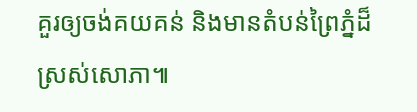គួរឲ្យចង់គយគន់ និងមានតំបន់ព្រៃភ្នំដ៏ស្រស់សោភា៕